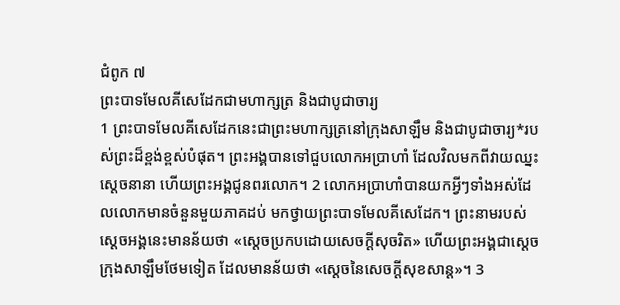ជំពូក ៧
ព្រះបាទមែលគីសេដែកជាមហាក្សត្រ និងជាបូជាចារ្យ
1 ព្រះបាទមែលគីសេដែកនេះជាព្រះមហាក្សត្រនៅក្រុងសាឡឹម និងជាបូជាចារ្យ*របស់ព្រះដ៏ខ្ពង់ខ្ពស់បំផុត។ ព្រះអង្គបានទៅជួបលោកអប្រាហាំ ដែលវិលមកពីវាយឈ្នះស្ដេចនានា ហើយព្រះអង្គជូនពរលោក។ 2 លោកអប្រាហាំបានយកអ្វីៗទាំងអស់ដែលលោកមានចំនួនមួយភាគដប់ មកថ្វាយព្រះបាទមែលគីសេដែក។ ព្រះនាមរបស់ស្ដេចអង្គនេះមានន័យថា «ស្ដេចប្រកបដោយសេចក្ដីសុចរិត» ហើយព្រះអង្គជាស្ដេចក្រុងសាឡឹមថែមទៀត ដែលមានន័យថា «ស្ដេចនៃសេចក្ដីសុខសាន្ត»។ 3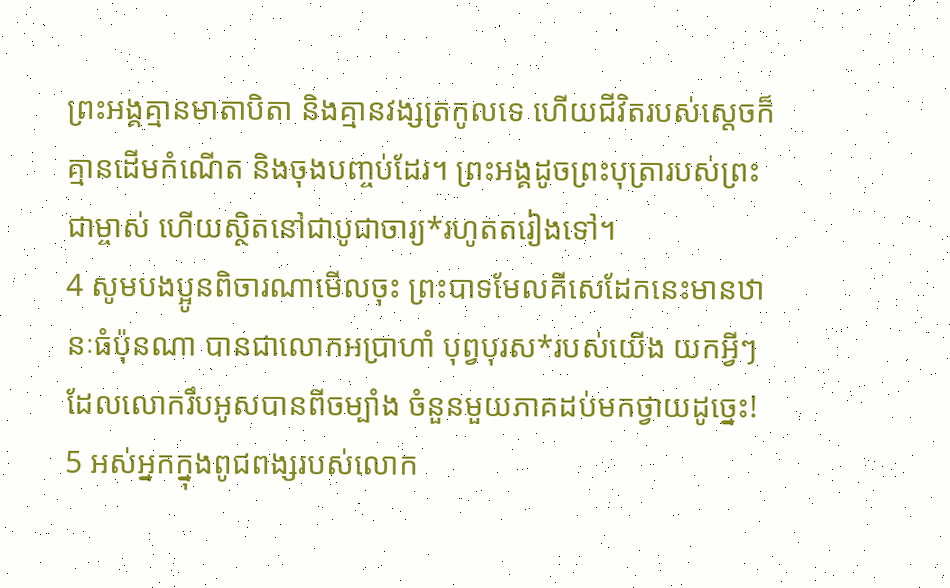ព្រះអង្គគ្មានមាតាបិតា និងគ្មានវង្សត្រកូលទេ ហើយជីវិតរបស់ស្ដេចក៏គ្មានដើមកំណើត និងចុងបញ្ចប់ដែរ។ ព្រះអង្គដូចព្រះបុត្រារបស់ព្រះជាម្ចាស់ ហើយស្ថិតនៅជាបូជាចារ្យ*រហូតតរៀងទៅ។
4 សូមបងប្អូនពិចារណាមើលចុះ ព្រះបាទមែលគីសេដែកនេះមានឋានៈធំប៉ុនណា បានជាលោកអប្រាហាំ បុព្វបុរស*របស់យើង យកអ្វីៗដែលលោករឹបអូសបានពីចម្បាំង ចំនួនមួយភាគដប់មកថ្វាយដូច្នេះ! 5 អស់អ្នកក្នុងពូជពង្សរបស់លោក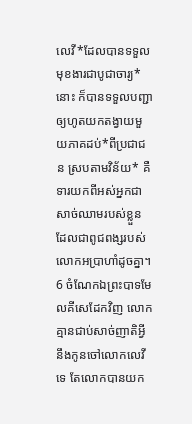លេវី*ដែលបានទទួលមុខងារជាបូជាចារ្យ*នោះ ក៏បានទទួលបញ្ជាឲ្យហូតយកតង្វាយមួយភាគដប់*ពីប្រជាជន ស្របតាមវិន័យ* គឺទារយកពីអស់អ្នកជាសាច់ឈាមរបស់ខ្លួន ដែលជាពូជពង្សរបស់លោកអប្រាហាំដូចគ្នា។ 6 ចំណែកឯព្រះបាទមែលគីសេដែកវិញ លោកគ្មានជាប់សាច់ញាតិអ្វីនឹងកូនចៅលោកលេវីទេ តែលោកបានយក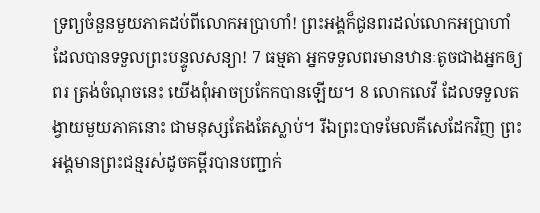ទ្រព្យចំនួនមួយភាគដប់ពីលោកអប្រាហាំ! ព្រះអង្គក៏ជូនពរដល់លោកអប្រាហាំ ដែលបានទទួលព្រះបន្ទូលសន្យា! 7 ធម្មតា អ្នកទទួលពរមានឋានៈតូចជាងអ្នកឲ្យពរ ត្រង់ចំណុចនេះ យើងពុំអាចប្រកែកបានឡើយ។ 8 លោកលេវី ដែលទទួលតង្វាយមួយភាគនោះ ជាមនុស្សតែងតែស្លាប់។ រីឯព្រះបាទមែលគីសេដែកវិញ ព្រះអង្គមានព្រះជន្មរស់ដូចគម្ពីរបានបញ្ជាក់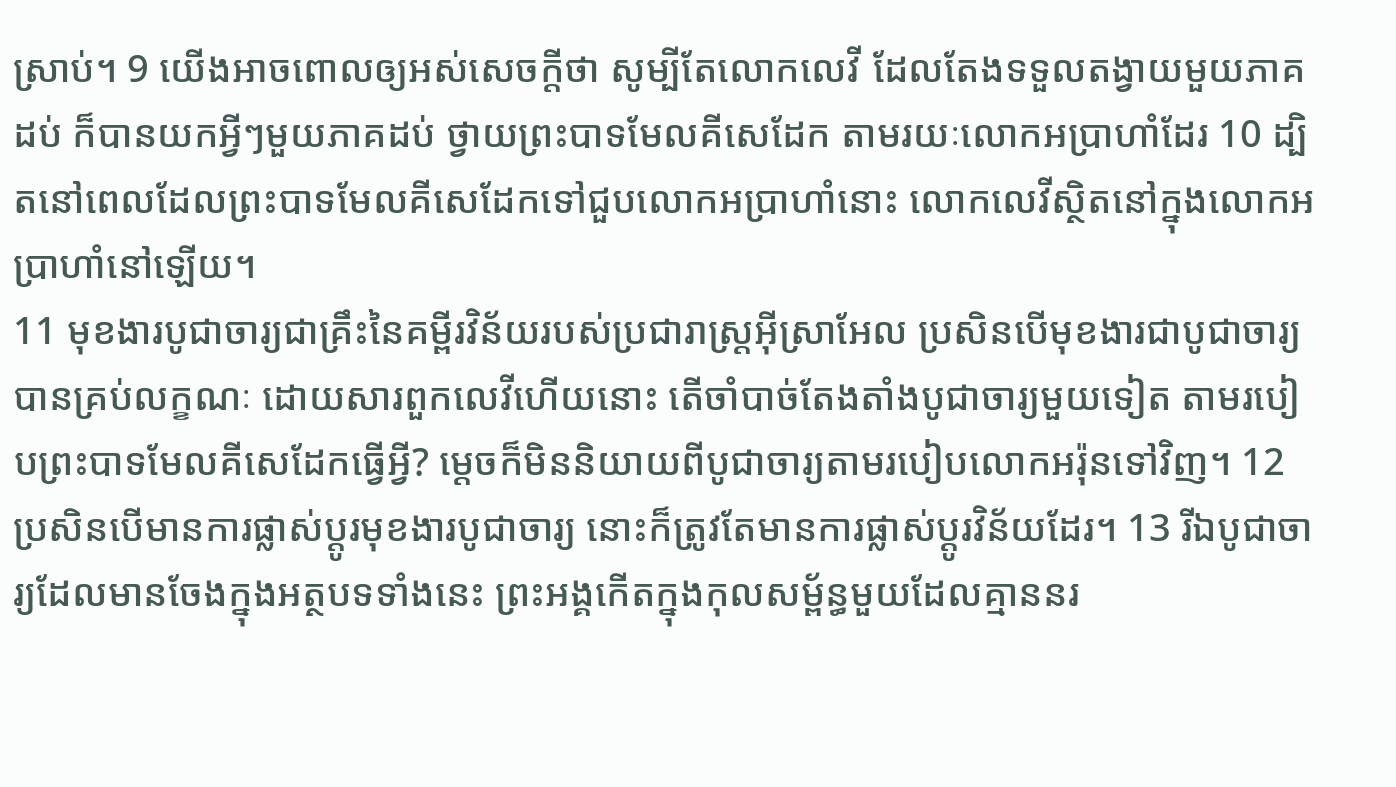ស្រាប់។ 9 យើងអាចពោលឲ្យអស់សេចក្ដីថា សូម្បីតែលោកលេវី ដែលតែងទទួលតង្វាយមួយភាគដប់ ក៏បានយកអ្វីៗមួយភាគដប់ ថ្វាយព្រះបាទមែលគីសេដែក តាមរយៈលោកអប្រាហាំដែរ 10 ដ្បិតនៅពេលដែលព្រះបាទមែលគីសេដែកទៅជួបលោកអប្រាហាំនោះ លោកលេវីស្ថិតនៅក្នុងលោកអប្រាហាំនៅឡើយ។
11 មុខងារបូជាចារ្យជាគ្រឹះនៃគម្ពីរវិន័យរបស់ប្រជារាស្ដ្រអ៊ីស្រាអែល ប្រសិនបើមុខងារជាបូជាចារ្យបានគ្រប់លក្ខណៈ ដោយសារពួកលេវីហើយនោះ តើចាំបាច់តែងតាំងបូជាចារ្យមួយទៀត តាមរបៀបព្រះបាទមែលគីសេដែកធ្វើអ្វី? ម្ដេចក៏មិននិយាយពីបូជាចារ្យតាមរបៀបលោកអរ៉ុនទៅវិញ។ 12 ប្រសិនបើមានការផ្លាស់ប្ដូរមុខងារបូជាចារ្យ នោះក៏ត្រូវតែមានការផ្លាស់ប្ដូរវិន័យដែរ។ 13 រីឯបូជាចារ្យដែលមានចែងក្នុងអត្ថបទទាំងនេះ ព្រះអង្គកើតក្នុងកុលសម្ព័ន្ធមួយដែលគ្មាននរ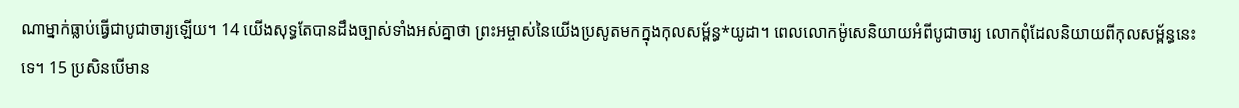ណាម្នាក់ធ្លាប់ធ្វើជាបូជាចារ្យឡើយ។ 14 យើងសុទ្ធតែបានដឹងច្បាស់ទាំងអស់គ្នាថា ព្រះអម្ចាស់នៃយើងប្រសូតមកក្នុងកុលសម្ព័ន្ធ*យូដា។ ពេលលោកម៉ូសេនិយាយអំពីបូជាចារ្យ លោកពុំដែលនិយាយពីកុលសម្ព័ន្ធនេះទេ។ 15 ប្រសិនបើមាន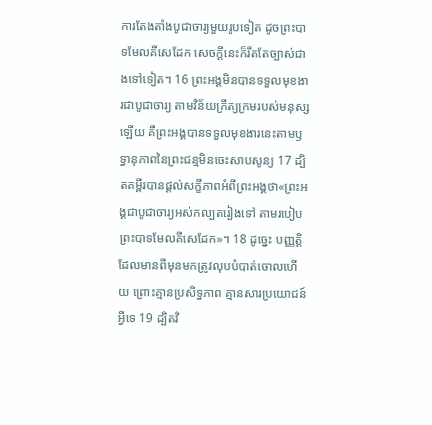ការតែងតាំងបូជាចារ្យមួយរូបទៀត ដូចព្រះបាទមែលគីសេដែក សេចក្ដីនេះក៏រឹតតែច្បាស់ជាងទៅទៀត។ 16 ព្រះអង្គមិនបានទទួលមុខងារជាបូជាចារ្យ តាមវិន័យក្រឹត្យក្រមរបស់មនុស្សឡើយ គឺព្រះអង្គបានទទួលមុខងារនេះតាមឫទ្ធានុភាពនៃព្រះជន្មមិនចេះសាបសូន្យ 17 ដ្បិតគម្ពីរបានផ្ដល់សក្ខីភាពអំពីព្រះអង្គថា«ព្រះអង្គជាបូជាចារ្យអស់កល្បតរៀងទៅ តាមរបៀបព្រះបាទមែលគីសេដែក»។ 18 ដូច្នេះ បញ្ញត្តិដែលមានពីមុនមកត្រូវលុបបំបាត់ចោលហើយ ព្រោះគ្មានប្រសិទ្ធភាព គ្មានសារប្រយោជន៍អ្វីទេ 19 ដ្បិតវិ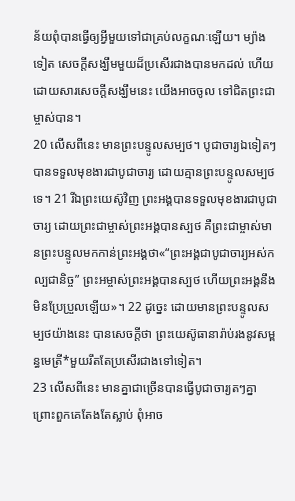ន័យពុំបានធ្វើឲ្យអ្វីមួយទៅជាគ្រប់លក្ខណៈឡើយ។ ម្យ៉ាងទៀត សេចក្ដីសង្ឃឹមមួយដ៏ប្រសើរជាងបានមកដល់ ហើយដោយសារសេចក្ដីសង្ឃឹមនេះ យើងអាចចូល ទៅជិតព្រះជាម្ចាស់បាន។
20 លើសពីនេះ មានព្រះបន្ទូលសម្បថ។ បូជាចារ្យឯទៀតៗបានទទួលមុខងារជាបូជាចារ្យ ដោយគ្មានព្រះបន្ទូលសម្បថទេ។ 21 រីឯព្រះយេស៊ូវិញ ព្រះអង្គបានទទួលមុខងារជាបូជាចារ្យ ដោយព្រះជាម្ចាស់ព្រះអង្គបានស្បថ គឺព្រះជាម្ចាស់មានព្រះបន្ទូលមកកាន់ព្រះអង្គថា«“ព្រះអង្គជាបូជាចារ្យអស់កល្បជានិច្ច” ព្រះអម្ចាស់ព្រះអង្គបានស្បថ ហើយព្រះអង្គនឹងមិនប្រែប្រួលឡើយ»។ 22 ដូច្នេះ ដោយមានព្រះបន្ទូលសម្បថយ៉ាងនេះ បានសេចក្ដីថា ព្រះយេស៊ូធានារ៉ាប់រងនូវសម្ពន្ធមេត្រី*មួយរឹតតែប្រសើរជាងទៅទៀត។
23 លើសពីនេះ មានគ្នាជាច្រើនបានធ្វើបូជាចារ្យតៗគ្នា ព្រោះពួកគេតែងតែស្លាប់ ពុំអាច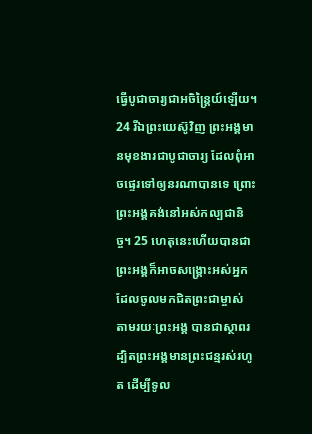ធ្វើបូជាចារ្យជាអចិន្ត្រៃយ៍ឡើយ។ 24 រីឯព្រះយេស៊ូវិញ ព្រះអង្គមានមុខងារជាបូជាចារ្យ ដែលពុំអាចផ្ទេរទៅឲ្យនរណាបានទេ ព្រោះព្រះអង្គគង់នៅអស់កល្បជានិច្ច។ 25 ហេតុនេះហើយបានជាព្រះអង្គក៏អាចសង្គ្រោះអស់អ្នកដែលចូលមកជិតព្រះជាម្ចាស់ តាមរយៈព្រះអង្គ បានជាស្ថាពរ ដ្បិតព្រះអង្គមានព្រះជន្មរស់រហូត ដើម្បីទូល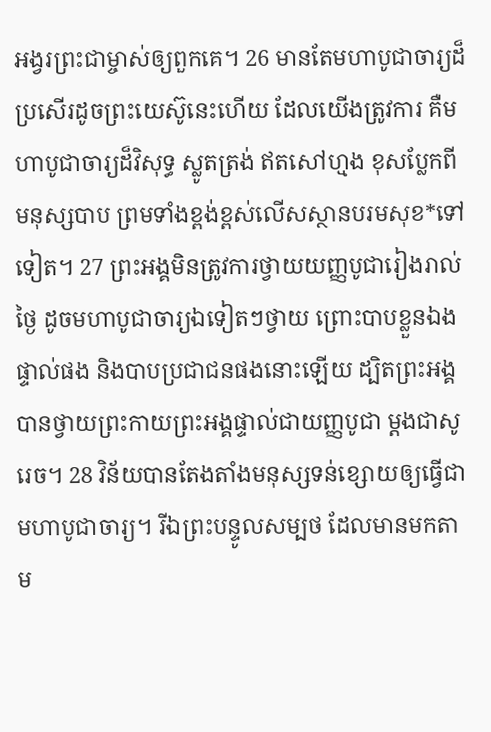អង្វរព្រះជាម្ចាស់ឲ្យពួកគេ។ 26 មានតែមហាបូជាចារ្យដ៏ប្រសើរដូចព្រះយេស៊ូនេះហើយ ដែលយើងត្រូវការ គឺមហាបូជាចារ្យដ៏វិសុទ្ធ ស្លូតត្រង់ ឥតសៅហ្មង ខុសប្លែកពីមនុស្សបាប ព្រមទាំងខ្ពង់ខ្ពស់លើសស្ថានបរមសុខ*ទៅទៀត។ 27 ព្រះអង្គមិនត្រូវការថ្វាយយញ្ញបូជារៀងរាល់ថ្ងៃ ដូចមហាបូជាចារ្យឯទៀតៗថ្វាយ ព្រោះបាបខ្លួនឯងផ្ទាល់ផង និងបាបប្រជាជនផងនោះឡើយ ដ្បិតព្រះអង្គបានថ្វាយព្រះកាយព្រះអង្គផ្ទាល់ជាយញ្ញបូជា ម្ដងជាសូរេច។ 28 វិន័យបានតែងតាំងមនុស្សទន់ខ្សោយឲ្យធ្វើជាមហាបូជាចារ្យ។ រីឯព្រះបន្ទូលសម្បថ ដែលមានមកតាម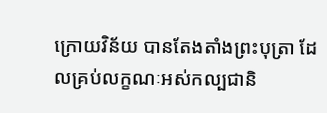ក្រោយវិន័យ បានតែងតាំងព្រះបុត្រា ដែលគ្រប់លក្ខណៈអស់កល្បជានិ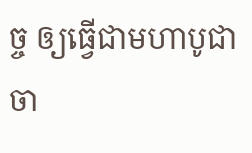ច្ច ឲ្យធ្វើជាមហាបូជាចា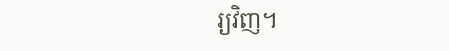រ្យវិញ។